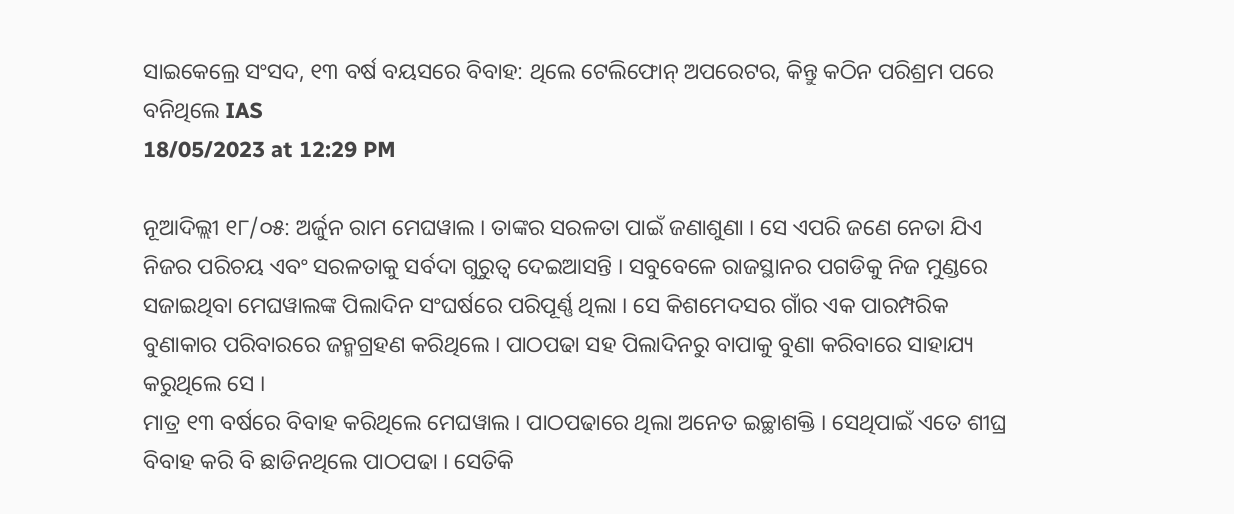ସାଇକେଲ୍ରେ ସଂସଦ, ୧୩ ବର୍ଷ ବୟସରେ ବିବାହ: ଥିଲେ ଟେଲିଫୋନ୍ ଅପରେଟର, କିନ୍ତୁ କଠିନ ପରିଶ୍ରମ ପରେ ବନିଥିଲେ IAS
18/05/2023 at 12:29 PM

ନୂଆଦିଲ୍ଲୀ ୧୮/୦୫: ଅର୍ଜୁନ ରାମ ମେଘୱାଲ । ତାଙ୍କର ସରଳତା ପାଇଁ ଜଣାଶୁଣା । ସେ ଏପରି ଜଣେ ନେତା ଯିଏ ନିଜର ପରିଚୟ ଏବଂ ସରଳତାକୁ ସର୍ବଦା ଗୁରୁତ୍ୱ ଦେଇଆସନ୍ତି । ସବୁବେଳେ ରାଜସ୍ଥାନର ପଗଡିକୁ ନିଜ ମୁଣ୍ଡରେ ସଜାଇଥିବା ମେଘୱାଲଙ୍କ ପିଲାଦିନ ସଂଘର୍ଷରେ ପରିପୂର୍ଣ୍ଣ ଥିଲା । ସେ କିଶମେଦସର ଗାଁର ଏକ ପାରମ୍ପରିକ ବୁଣାକାର ପରିବାରରେ ଜନ୍ମଗ୍ରହଣ କରିଥିଲେ । ପାଠପଢା ସହ ପିଲାଦିନରୁ ବାପାକୁ ବୁଣା କରିବାରେ ସାହାଯ୍ୟ କରୁଥିଲେ ସେ ।
ମାତ୍ର ୧୩ ବର୍ଷରେ ବିବାହ କରିଥିଲେ ମେଘୱାଲ । ପାଠପଢାରେ ଥିଲା ଅନେତ ଇଚ୍ଛାଶକ୍ତି । ସେଥିପାଇଁ ଏତେ ଶୀଘ୍ର ବିବାହ କରି ବି ଛାଡିନଥିଲେ ପାଠପଢା । ସେତିକି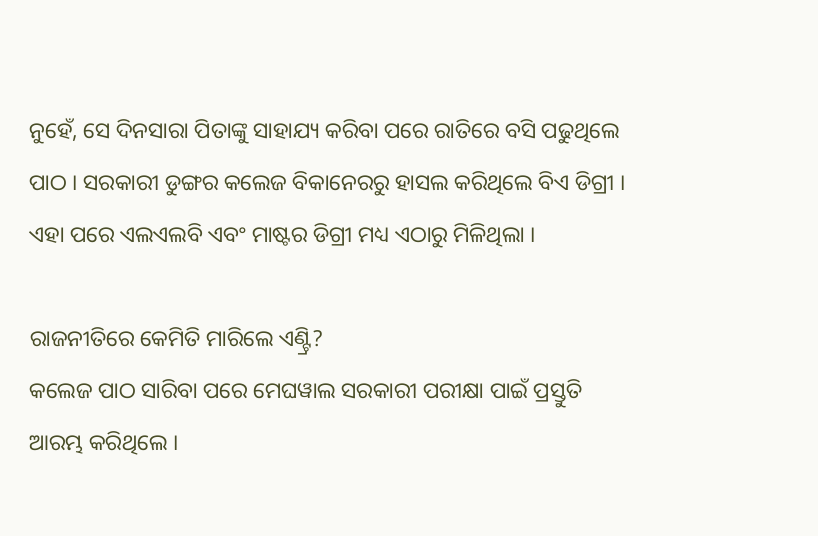ନୁହେଁ, ସେ ଦିନସାରା ପିତାଙ୍କୁ ସାହାଯ୍ୟ କରିବା ପରେ ରାତିରେ ବସି ପଢୁଥିଲେ ପାଠ । ସରକାରୀ ଡୁଙ୍ଗର କଲେଜ ବିକାନେରରୁ ହାସଲ କରିଥିଲେ ବିଏ ଡିଗ୍ରୀ । ଏହା ପରେ ଏଲଏଲବି ଏବଂ ମାଷ୍ଟର ଡିଗ୍ରୀ ମଧ୍ୟ ଏଠାରୁ ମିଳିଥିଲା ।

ରାଜନୀତିରେ କେମିତି ମାରିଲେ ଏଣ୍ଟ୍ରି?
କଲେଜ ପାଠ ସାରିବା ପରେ ମେଘୱାଲ ସରକାରୀ ପରୀକ୍ଷା ପାଇଁ ପ୍ରସ୍ତୁତି ଆରମ୍ଭ କରିଥିଲେ ।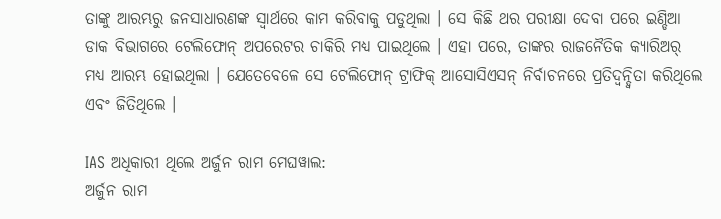ତାଙ୍କୁ ଆରମ୍ଭରୁ ଜନସାଧାରଣଙ୍କ ସ୍ୱାର୍ଥରେ କାମ କରିବାକୁ ପଡୁଥିଲା । ସେ କିଛି ଥର ପରୀକ୍ଷା ଦେବା ପରେ ଇଣ୍ଡିଆ ଡାକ ବିଭାଗରେ ଟେଲିଫୋନ୍ ଅପରେଟର ଚାକିରି ମଧ୍ୟ ପାଇଥିଲେ । ଏହା ପରେ, ତାଙ୍କର ରାଜନୈତିକ କ୍ୟାରିଅର୍ ମଧ୍ୟ ଆରମ୍ଭ ହୋଇଥିଲା । ଯେତେବେଳେ ସେ ଟେଲିଫୋନ୍ ଟ୍ରାଫିକ୍ ଆସୋସିଏସନ୍ ନିର୍ବାଚନରେ ପ୍ରତିଦ୍ୱନ୍ଦ୍ୱିତା କରିଥିଲେ ଏବଂ ଜିତିଥିଲେ ।

IAS ଅଧିକାରୀ ଥିଲେ ଅର୍ଜୁନ ରାମ ମେଘୱାଲ:
ଅର୍ଜୁନ ରାମ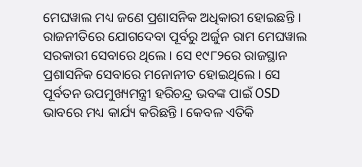ମେଘୱାଲ ମଧ୍ୟ ଜଣେ ପ୍ରଶାସନିକ ଅଧିକାରୀ ହୋଇଛନ୍ତି । ରାଜନୀତିରେ ଯୋଗଦେବା ପୂର୍ବରୁ ଅର୍ଜୁନ ରାମ ମେଘୱାଲ ସରକାରୀ ସେବାରେ ଥିଲେ । ସେ ୧୯୮୨ରେ ରାଜସ୍ଥାନ ପ୍ରଶାସନିକ ସେବାରେ ମନୋନୀତ ହୋଇଥିଲେ । ସେ ପୂର୍ବତନ ଉପମୁଖ୍ୟମନ୍ତ୍ରୀ ହରିଚନ୍ଦ୍ର ଭବଙ୍କ ପାଇଁ OSD ଭାବରେ ମଧ୍ୟ କାର୍ଯ୍ୟ କରିଛନ୍ତି । କେବଳ ଏତିକି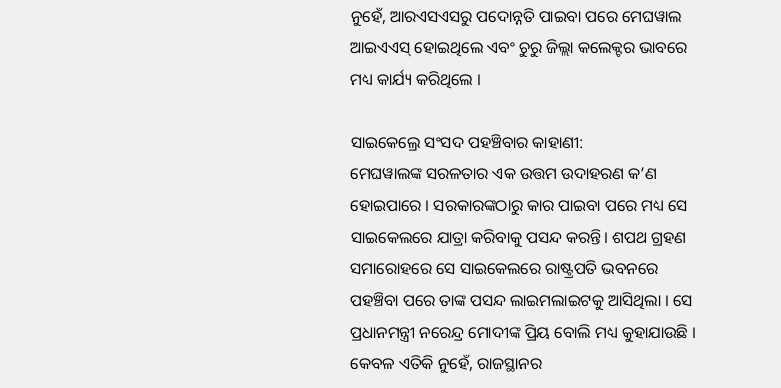ନୁହେଁ, ଆରଏସଏସରୁ ପଦୋନ୍ନତି ପାଇବା ପରେ ମେଘୱାଲ ଆଇଏଏସ୍ ହୋଇଥିଲେ ଏବଂ ଚୁରୁ ଜିଲ୍ଲା କଲେକ୍ଟର ଭାବରେ ମଧ୍ୟ କାର୍ଯ୍ୟ କରିଥିଲେ ।

ସାଇକେଲ୍ରେ ସଂସଦ ପହଞ୍ଚିବାର କାହାଣୀ:
ମେଘୱାଲଙ୍କ ସରଳତାର ଏକ ଉତ୍ତମ ଉଦାହରଣ କ’ଣ ହୋଇପାରେ । ସରକାରଙ୍କଠାରୁ କାର ପାଇବା ପରେ ମଧ୍ୟ ସେ ସାଇକେଲରେ ଯାତ୍ରା କରିବାକୁ ପସନ୍ଦ କରନ୍ତି। ଶପଥ ଗ୍ରହଣ ସମାରୋହରେ ସେ ସାଇକେଲରେ ରାଷ୍ଟ୍ରପତି ଭବନରେ ପହଞ୍ଚିବା ପରେ ତାଙ୍କ ପସନ୍ଦ ଲାଇମଲାଇଟକୁ ଆସିଥିଲା । ସେ ପ୍ରଧାନମନ୍ତ୍ରୀ ନରେନ୍ଦ୍ର ମୋଦୀଙ୍କ ପ୍ରିୟ ବୋଲି ମଧ୍ୟ କୁହାଯାଉଛି । କେବଳ ଏତିକି ନୁହେଁ, ରାଜସ୍ଥାନର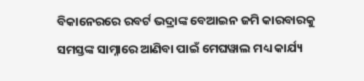ବିକାନେରରେ ରବର୍ଟ ଭଦ୍ରାଙ୍କ ବେଆଇନ ଜମି କାରବାରକୁ ସମସ୍ତଙ୍କ ସାମ୍ନାରେ ଆଣିବା ପାଇଁ ମେଘୱାଲ ମଧ୍ୟ କାର୍ଯ୍ୟ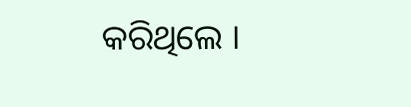କରିଥିଲେ ।